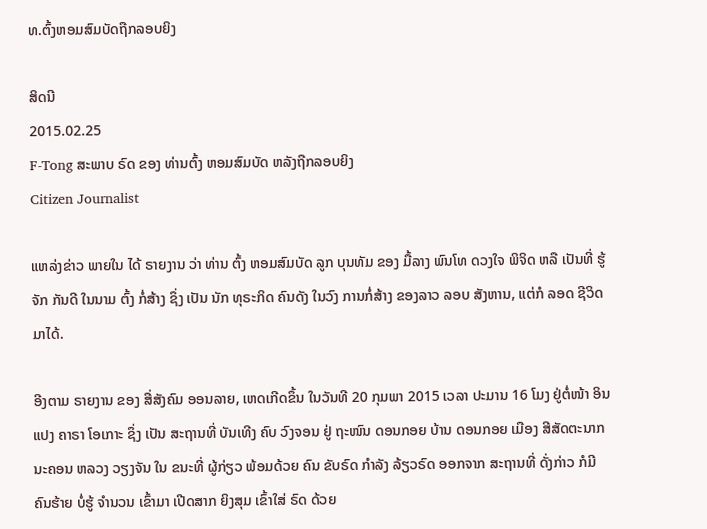ທ.ຕົ້ງຫອມສົມບັດຖືກລອບຍິງ

ສິດນີ
2015.02.25
F-Tong ສະພາບ ຣົດ ຂອງ ທ່ານຕົ້ງ ຫອມສົມບັດ ຫລັງຖືກລອບຍິງ
Citizen Journalist

ແຫລ່ງຂ່າວ ພາຍໃນ ໄດ້ ຣາຍງານ ວ່າ ທ່ານ ຕົ້ງ ຫອມສົມບັດ ລູກ ບຸນທັມ ຂອງ ມື້ລາງ ພົນໂທ ດວງໃຈ ພິຈິດ ຫລື ເປັນທີ່ ຮູ້ຈັກ ກັນດີ ໃນນາມ ຕົ້ງ ກໍ່ສ້າງ ຊຶ່ງ ເປັນ ນັກ ທຸຣະກິດ ຄົນດັງ ໃນວົງ ການກໍ່ສ້າງ ຂອງລາວ ລອບ ສັງຫານ, ແຕ່ກໍ ລອດ ຊີວິດ ມາໄດ້.

ອີງຕາມ ຣາຍງານ ຂອງ ສື່ສັງຄົມ ອອນລາຍ, ເຫດເກີດຂຶ້ນ ໃນວັນທີ 20 ກຸມພາ 2015 ເວລາ ປະມານ 16 ໂມງ ຢູ່ຕໍ່ໜ້າ ອິນແປງ ຄາຣາ ໂອເກາະ ຊຶ່ງ ເປັນ ສະຖານທີ່ ບັນເທີງ ຄົບ ວົງຈອນ ຢູ່ ຖະໜົນ ດອນກອຍ ບ້ານ ດອນກອຍ ເມືອງ ສີສັດຕະນາກ ນະຄອນ ຫລວງ ວຽງຈັນ ໃນ ຂນະທີ່ ຜູ້ກ່ຽວ ພ້ອມດ້ວຍ ຄົນ ຂັບຣົດ ກໍາລັງ ລ້ຽວຣົດ ອອກຈາກ ສະຖານທີ່ ດັ່ງກ່າວ ກໍມີ ຄົນຮ້າຍ ບໍ່ຮູ້ ຈໍານວນ ເຂົ້າມາ ເປີດສາກ ຍິງສຸມ ເຂົ້າໃສ່ ຣົດ ດ້ວຍ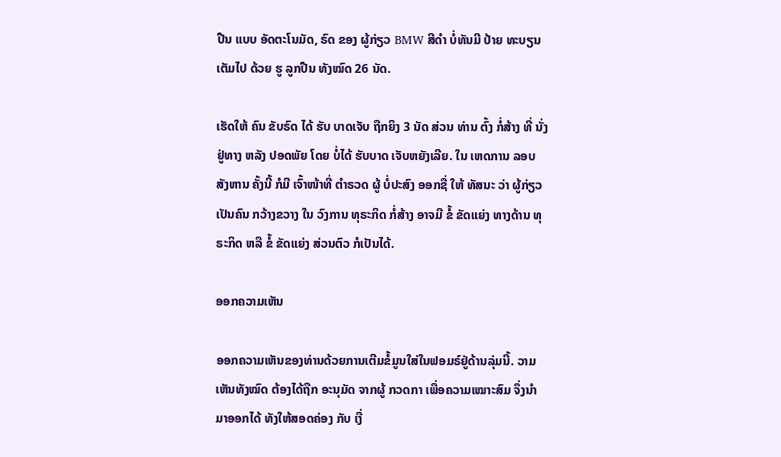ປືນ ແບບ ອັດຕະໂນມັດ, ຣົດ ຂອງ ຜູ້ກ່ຽວ BMW ສີດໍາ ບໍ່ທັນມີ ປ້າຍ ທະບຽນ ເຕັມໄປ ດ້ວຍ ຮູ ລູກປືນ ທັງໝົດ 26 ນັດ.

ເຮັດໃຫ້ ຄົນ ຂັບຣົດ ໄດ້ ຮັບ ບາດເຈັບ ຖືກຍິງ 3 ນັດ ສ່ວນ ທ່ານ ຕົ້ງ ກໍ່ສ້າງ ທີ່ ນັ່ງຢູ່ທາງ ຫລັງ ປອດພັຍ ໂດຍ ບໍ່ໄດ້ ຮັບບາດ ເຈັບຫຍັງເລີຍ. ໃນ ເຫດການ ລອບ ສັງຫານ ຄັ້ງນີ້ ກໍມີ ເຈົ້າໜ້າທີ່ ຕໍາຣວດ ຜູ້ ບໍ່ປະສົງ ອອກຊື່ ໃຫ້ ທັສນະ ວ່າ ຜູ້ກ່ຽວ ເປັນຄົນ ກວ້າງຂວາງ ໃນ ວົງການ ທຸຣະກິດ ກໍ່ສ້າງ ອາຈມີ ຂໍ້ ຂັດແຍ່ງ ທາງດ້ານ ທຸຣະກິດ ຫລື ຂໍ້ ຂັດແຍ່ງ ສ່ວນຕົວ ກໍເປັນໄດ້.

ອອກຄວາມເຫັນ

ອອກຄວາມເຫັນຂອງທ່ານດ້ວຍການເຕີມຂໍ້ມູນໃສ່ໃນຟອມຣ໌ຢູ່ດ້ານລຸ່ມນີ້. ວາມເຫັນທັງໝົດ ຕ້ອງໄດ້ຖືກ ອະນຸມັດ ຈາກຜູ້ ກວດກາ ເພື່ອຄວາມເໝາະສົມ ຈຶ່ງນໍາມາອອກໄດ້ ທັງໃຫ້ສອດຄ່ອງ ກັບ ເງື່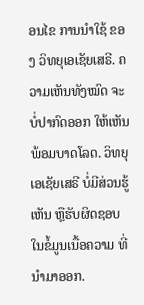ອນໄຂ ການນຳໃຊ້ ຂອງ ວິທຍຸເອເຊັຍເສຣີ. ຄວາມເຫັນທັງໝົດ ຈະບໍ່ປາກົດອອກ ໃຫ້ເຫັນພ້ອມບາດໂລດ. ວິທຍຸເອເຊັຍເສຣີ ບໍ່ມີສ່ວນຮູ້ເຫັນ ຫຼືຮັບຜິດຊອບ ໃນຂໍ້ມູນເນື້ອຄວາມ ທີ່ນໍາມາອອກ.